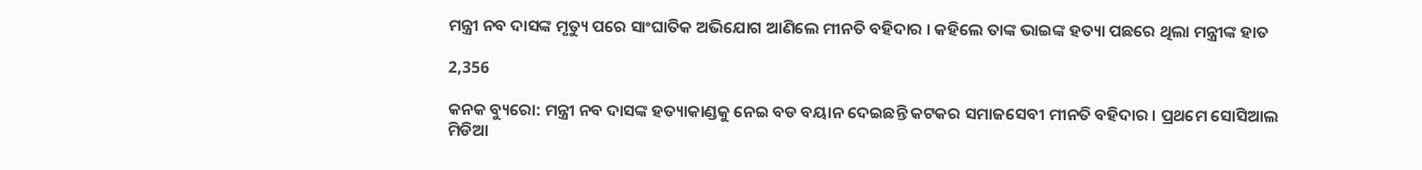ମନ୍ତ୍ରୀ ନବ ଦାସଙ୍କ ମୃତ୍ୟୁ ପରେ ସାଂଘାତିକ ଅଭିଯୋଗ ଆଣିଲେ ମୀନତି ବହିଦାର । କହିଲେ ତାଙ୍କ ଭାଇଙ୍କ ହତ୍ୟା ପଛରେ ଥିଲା ମନ୍ତ୍ରୀଙ୍କ ହାତ

2,356

କନକ ବ୍ୟୁରୋ: ମନ୍ତ୍ରୀ ନବ ଦାସଙ୍କ ହତ୍ୟାକାଣ୍ଡକୁ ନେଇ ବଡ ବୟାନ ଦେଇଛନ୍ତି କଟକର ସମାଜସେବୀ ମୀନତି ବହିଦାର । ପ୍ରଥମେ ସୋସିଆଲ ମିଡିଆ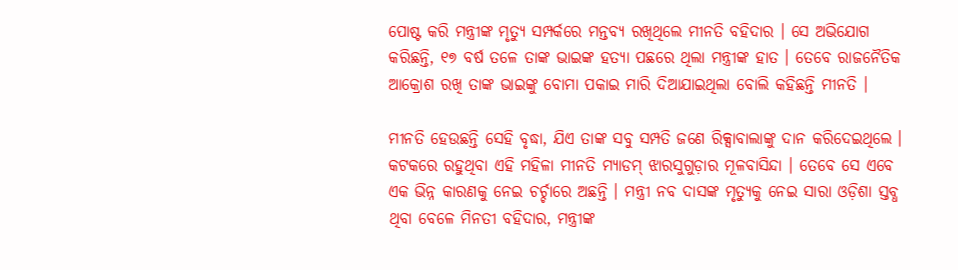ପୋଷ୍ଟ କରି ମନ୍ତ୍ରୀଙ୍କ ମୃତ୍ୟୁ ସମ୍ପର୍କରେ ମନ୍ତବ୍ୟ ରଖିଥିଲେ ମୀନତି ବହିଦାର । ସେ ଅଭିଯୋଗ କରିଛନ୍ତି, ୧୭ ବର୍ଷ ତଳେ ତାଙ୍କ ଭାଇଙ୍କ ହତ୍ୟା ପଛରେ ଥିଲା ମନ୍ତ୍ରୀଙ୍କ ହାତ । ତେବେ ରାଜନୈତିକ ଆକ୍ରୋଶ ରଖି ତାଙ୍କ ଭାଇଙ୍କୁ ବୋମା ପକାଇ ମାରି ଦିଆଯାଇଥିଲା ବୋଲି କହିଛନ୍ତି ମୀନତି ।

ମୀନତି ହେଉଛନ୍ତି ସେହି ବୃଦ୍ଧା, ଯିଏ ତାଙ୍କ ସବୁ ସମ୍ପତି ଜଣେ ରିକ୍ସାବାଲାଙ୍କୁ ଦାନ କରିଦେଇଥିଲେ । କଟକରେ ରହୁଥିବା ଏହି ମହିଳା ମୀନତି ମ୍ୟାଡମ୍ ଝାରସୁଗୁଡ଼ାର ମୂଳବାସିନ୍ଦା । ତେବେ ସେ ଏବେ ଏକ ଭିନ୍ନ କାରଣକୁ ନେଇ ଚର୍ଚ୍ଚାରେ ଅଛନ୍ତି । ମନ୍ତ୍ରୀ ନବ ଦାସଙ୍କ ମୃତ୍ୟୁକୁ ନେଇ ସାରା ଓଡ଼ିଶା ସ୍ତବ୍ଧ ଥିବା ବେଳେ ମିନତୀ ବହିଦାର, ମନ୍ତ୍ରୀଙ୍କ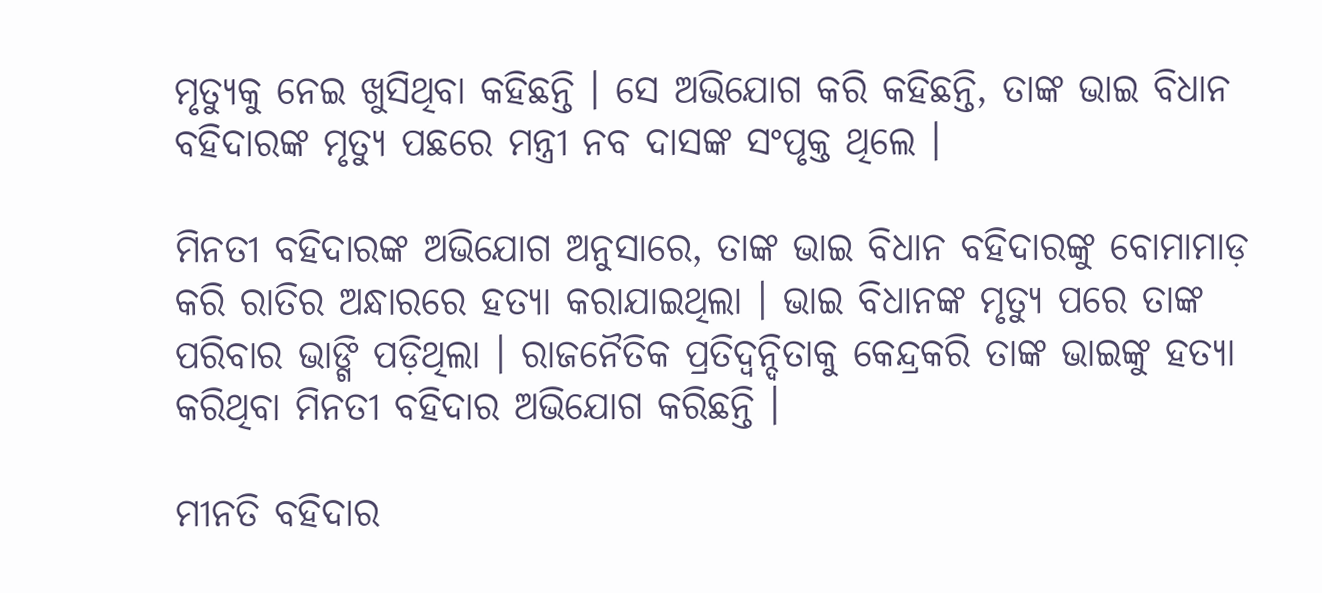ମୃତ୍ୟୁକୁ ନେଇ ଖୁସିଥିବା କହିଛନ୍ତି । ସେ ଅଭିଯୋଗ କରି କହିଛନ୍ତି, ତାଙ୍କ ଭାଇ ବିଧାନ ବହିଦାରଙ୍କ ମୃତ୍ୟୁ ପଛରେ ମନ୍ତ୍ରୀ ନବ ଦାସଙ୍କ ସଂପୃକ୍ତ ଥିଲେ ।

ମିନତୀ ବହିଦାରଙ୍କ ଅଭିଯୋଗ ଅନୁସାରେ, ତାଙ୍କ ଭାଇ ବିଧାନ ବହିଦାରଙ୍କୁ ବୋମାମାଡ଼ କରି ରାତିର ଅନ୍ଧାରରେ ହତ୍ୟା କରାଯାଇଥିଲା । ଭାଇ ବିଧାନଙ୍କ ମୃତ୍ୟୁ ପରେ ତାଙ୍କ ପରିବାର ଭାଙ୍ଗି ପଡ଼ିଥିଲା । ରାଜନୈତିକ ପ୍ରତିଦ୍ୱନ୍ଦିତାକୁ କେନ୍ଦ୍ରକରି ତାଙ୍କ ଭାଇଙ୍କୁ ହତ୍ୟା କରିଥିବା ମିନତୀ ବହିଦାର ଅଭିଯୋଗ କରିଛନ୍ତି ।

ମୀନତି ବହିଦାର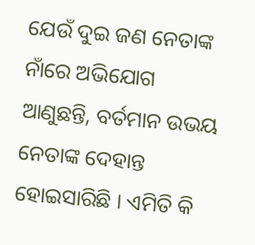ଯେଉଁ ଦୁଇ ଜଣ ନେତାଙ୍କ ନାଁରେ ଅଭିଯୋଗ ଆଣୁଛନ୍ତି, ବର୍ତମାନ ଉଭୟ ନେତାଙ୍କ ଦେହାନ୍ତ ହୋଇସାରିଛି । ଏମିତି କି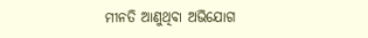ମୀନତି ଆଣୁଥିବା ଅଭିଯୋଗ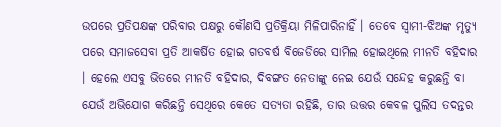ଉପରେ ପ୍ରତିପକ୍ଷଙ୍କ ପରିବାର ପକ୍ଷରୁ କୌଣସି ପ୍ରତିକ୍ରିୟା ମିଳିପାରିନାହିଁ । ତେବେ ସ୍ୱାମୀ-ଝିଅଙ୍କ ମୃତ୍ୟୁ ପରେ ସମାଜସେବା ପ୍ରତି ଆକର୍ଷିତ ହୋଇ ଗତବର୍ଷ ବିଜେଡିରେ ସାମିଲ ହୋଇଥିଲେ ମୀନତି ବହିଦାର । ହେଲେ ଏସବୁ ଭିତରେ ମୀନତି ବହିଦାର, ଦିବଙ୍ଗତ ନେତାଙ୍କୁ ନେଇ ଯେଉଁ ସନ୍ଦେହ କରୁଛନ୍ତି ବା ଯେଉଁ ଅଭିଯୋଗ କରିଛନ୍ତି ସେଥିରେ କେତେ ସତ୍ୟତା ରହିଛି, ତାର ଉତ୍ତର କେବଳ ପୁଲିସ ତଦନ୍ତର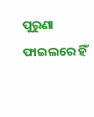ପୁରୁଣା ଫାଇଲରେ ହିଁ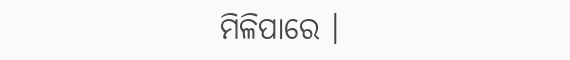ମିଳିପାରେ ।